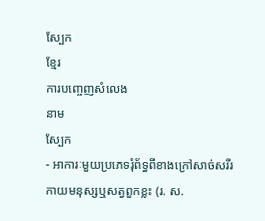ស្បែក
ខ្មែរ
ការបញ្ចេញសំលេង
នាម
ស្បែក
- អាការៈមួយប្រភេទរុំព័ទ្ធពីខាងក្រៅសាច់សរីរកាយមនុស្សឬសត្វពួកខ្លះ (រ. ស.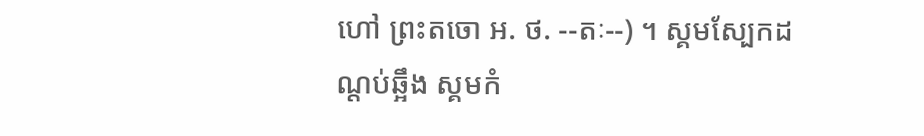ហៅ ព្រះតចោ អ. ថ. --តៈ--) ។ ស្គមស្បែកដណ្តប់ឆ្អឹង ស្គមកំ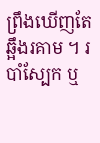ព្រឹងឃើញតែឆ្អឹងរគាម ។ របាំស្បែក ឬ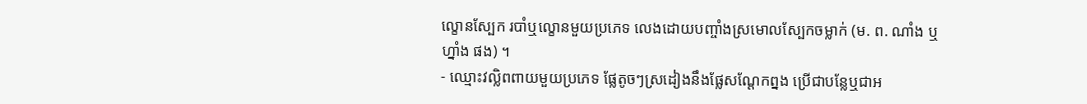ល្ខោនស្បែក របាំឬល្ខោនមួយប្រភេទ លេងដោយបញ្ចាំងស្រមោលស្បែកចម្លាក់ (ម. ព. ណាំង ឬ ហ្នាំង ផង) ។
- ឈ្មោះវល្លិពពាយមួយប្រភេទ ផ្លែតូចៗស្រដៀងនឹងផ្លែសណ្ដែកព្នង ប្រើជាបន្លែឬជាអ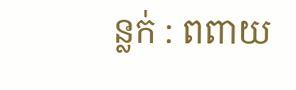ន្លក់ : ពពាយ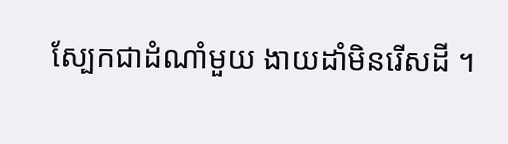ស្បែកជាដំណាំមួយ ងាយដាំមិនរើសដី ។